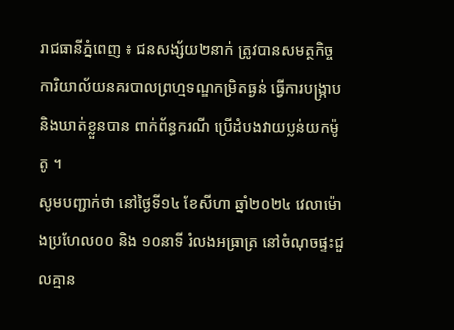រាជធានីភ្នំពេញ ៖ ជនសង្ស័យ២នាក់ ត្រូវបានសមត្ថកិច្ច ការិយាល័យនគរបាលព្រហ្មទណ្ឌកម្រិតធ្ងន់ ធ្វើការបង្ក្រាបនិងឃាត់ខ្លួនបាន ពាក់ព័ន្ធករណី ប្រើដំបងវាយប្លន់យកម៉ូតូ ។
សូមបញ្ជាក់ថា នៅថ្ងៃទី១៤ ខែសីហា ឆ្នាំ២០២៤ វេលាម៉ោងប្រហែល០០ និង ១០នាទី រំលងអធ្រាត្រ នៅចំណុចផ្ទះជួលគ្មាន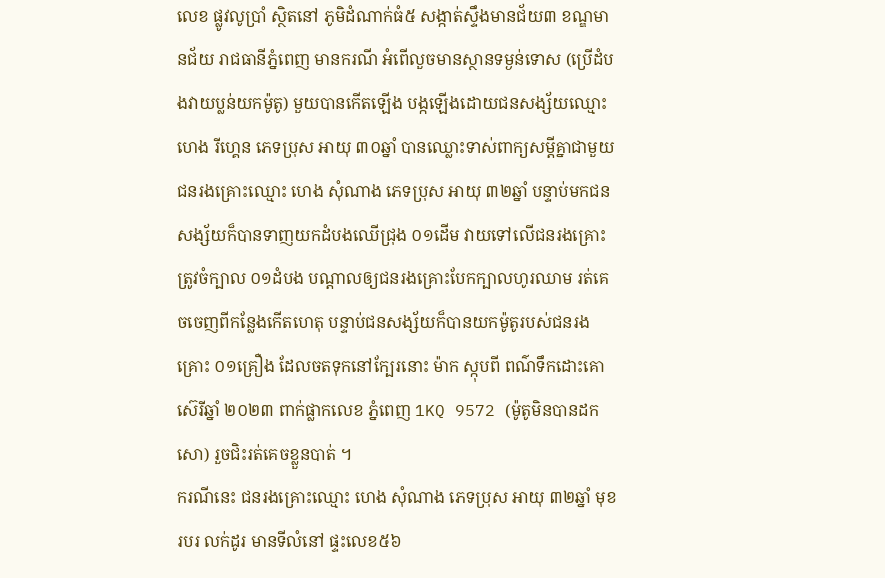លេខ ផ្លូវលូប្រាំ ស្ថិតនៅ ភូមិដំណាក់ធំ៥ សង្កាត់ស្ទឹងមានជ័យ៣ ខណ្ឌមានជ័យ រាជធានីភ្នំពេញ មានករណី អំពើលួចមានស្ថានទម្ងន់ទោស (ប្រើដំបងវាយប្លន់យកម៉ូតូ) មួយបានកើតឡើង បង្កឡើងដោយជនសង្ស័យឈ្មោះ ហេង រីហ្គេន ភេទប្រុស អាយុ ៣០ឆ្នាំ បានឈ្លោះទាស់ពាក្យសម្តីគ្នាជាមួយជនរងគ្រោះឈ្មោះ ហេង សុំណាង ភេទប្រុស អាយុ ៣២ឆ្នាំ បន្ទាប់មកជនសង្ស័យក៏បានទាញយកដំបងឈើជ្រុង ០១ដើម វាយទៅលើជនរងគ្រោះ ត្រូវចំក្បាល ០១ដំបង បណ្តាលឲ្យជនរងគ្រោះបែកក្បាលហូរឈាម រត់គេចចេញពីកន្លែងកើតហេតុ បន្ទាប់ជនសង្ស័យក៏បានយកម៉ូតូរបស់ជនរងគ្រោះ ០១គ្រឿង ដែលចតទុកនៅក្បែរនោះ ម៉ាក ស្កុបពី ពណ៌ទឹកដោះគោ ស៊េរីឆ្នាំ ២០២៣ ពាក់ផ្លាកលេខ ភ្នំពេញ 1KQ 9572 (ម៉ូតូមិនបានដកសោ) រួចជិះរត់គេចខ្លួនបាត់ ។
ករណីនេះ ជនរងគ្រោះឈ្មោះ ហេង សុំណាង ភេទប្រុស អាយុ ៣២ឆ្នាំ មុខរបរ លក់ដូរ មានទីលំនៅ ផ្ទះលេខ៥៦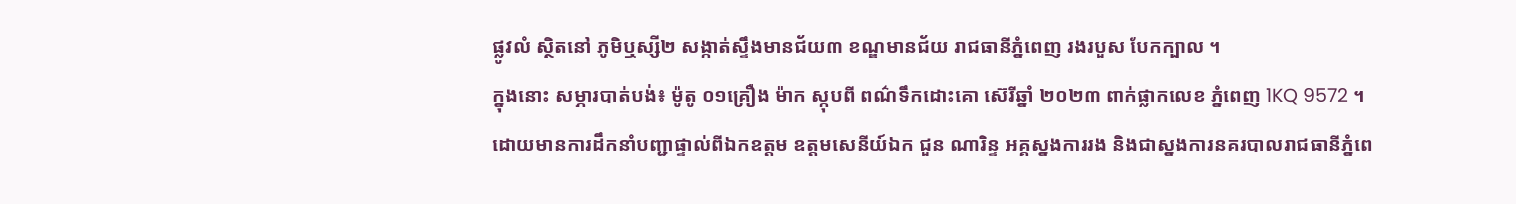ផ្លូវលំ ស្ថិតនៅ ភូមិឬស្សី២ សង្កាត់ស្ទឹងមានជ័យ៣ ខណ្ឌមានជ័យ រាជធានីភ្នំពេញ រងរបួស បែកក្បាល ។
ក្នុងនោះ សម្ភារបាត់បង់៖ ម៉ូតូ ០១គ្រឿង ម៉ាក ស្កុបពី ពណ៌ទឹកដោះគោ ស៊េរីឆ្នាំ ២០២៣ ពាក់ផ្លាកលេខ ភ្នំពេញ 1KQ 9572 ។
ដោយមានការដឹកនាំបញ្ជាផ្ទាល់ពីឯកឧត្តម ឧត្តមសេនីយ៍ឯក ជួន ណារិន្ទ អគ្គស្នងការរង និងជាស្នងការនគរបាលរាជធានីភ្នំពេ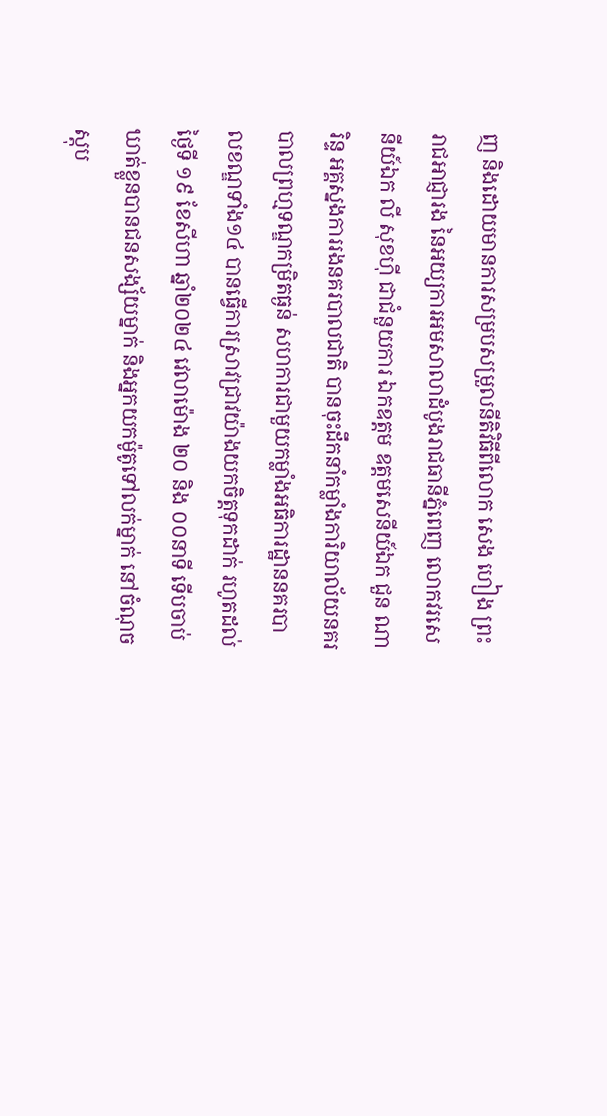ញ និងដោយមានការសម្របសម្រួលនីតិវិធីពីលោក សេង ហៀង ព្រះរាជអាជ្ញារង នៃអយ្យការអមសាលាដំបូងរាជធានីភ្នំពេញ លោកវរសេនីយ៍ឯក លី សុខហ៊ី ជាជំនួយការ ឯកឧត្តម ឧត្តមសេនីយ៍ឯក ជួន ណារិន្ទ អគ្គស្នងការរងនគរបាលជាតិ បានចុះដឹកនាំកម្លាំងការិយាល័យនគរបាលព្រហ្មទណ្ឌកម្រិតធ្ងន់ សហការជាមួយកម្លាំងអធិការដ្ឋាននគរបាលខណ្ឌទាំង១៤ បានធ្វើការស្រាវជ្រាវយ៉ាងយកចិត្តទុកដាក់ រហូតដល់ថ្ងៃទី ១៩ ខែសីហា ឆ្នាំ២០២៤ វេលាម៉ោង ២០ និង ០០នាទី ទើបចាប់ឃាត់ខ្លួនបានជនសង្ស័យម្នាក់ និងអ្នកយកម៉ូតូទៅលក់ម្នាក់ នៅចំណុចស្តុប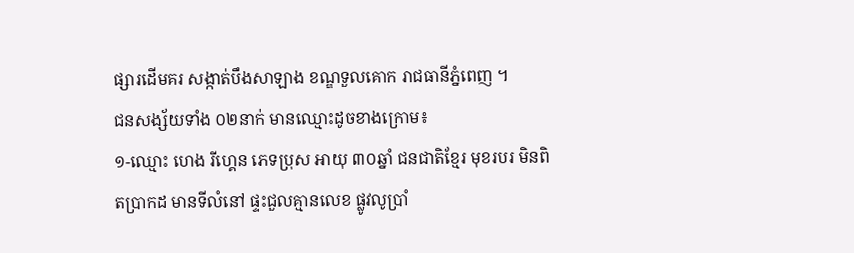ផ្សារដើមគរ សង្កាត់បឹងសាឡាង ខណ្ឌទួលគោក រាជធានីភ្នំពេញ ។
ជនសង្ស័យទាំង ០២នាក់ មានឈ្មោះដូចខាងក្រោម៖
១-ឈ្មោះ ហេង រីហ្គេន ភេទប្រុស អាយុ ៣០ឆ្នាំ ជនជាតិខ្មែរ មុខរបរ មិនពិតប្រាកដ មានទីលំនៅ ផ្ទះជួលគ្មានលេខ ផ្លូវលូប្រាំ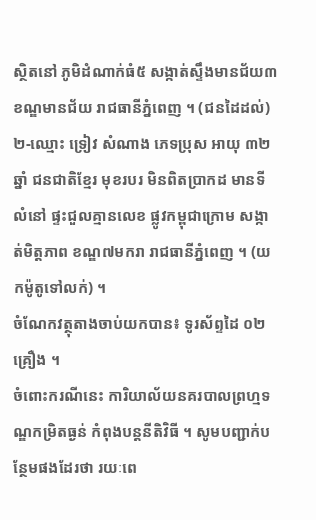ស្ថិតនៅ ភូមិដំណាក់ធំ៥ សង្កាត់ស្ទឹងមានជ័យ៣ ខណ្ឌមានជ័យ រាជធានីភ្នំពេញ ។ (ជនដៃដល់)
២-ឈ្មោះ ទ្រៀវ សំណាង ភេទប្រុស អាយុ ៣២ឆ្នាំ ជនជាតិខ្មែរ មុខរបរ មិនពិតប្រាកដ មានទីលំនៅ ផ្ទះជួលគ្មានលេខ ផ្លូវកម្ពុជាក្រោម សង្កាត់មិត្តភាព ខណ្ឌ៧មករា រាជធានីភ្នំពេញ ។ (យកម៉ូតូទៅលក់) ។
ចំណែកវត្ថុតាងចាប់យកបាន៖ ទូរស័ព្ទដៃ ០២គ្រឿង ។
ចំពោះករណីនេះ ការិយាល័យនគរបាលព្រហ្មទណ្ឌកម្រិតធ្ងន់ កំពុងបន្តនីតិវិធី ។ សូមបញ្ជាក់បន្ថែមផងដែរថា រយៈពេ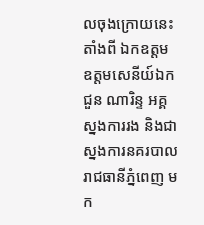លចុងក្រោយនេះ តាំងពី ឯកឧត្តម ឧត្តមសេនីយ៍ឯក ជួន ណារិន្ទ អគ្គស្នងការរង និងជាស្នងការនគរបាលរាជធានីភ្នំពេញ មក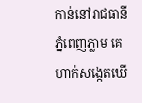កាន់នៅរាជធានីភ្នំពេញភ្លាម គេហាក់សង្កេតឃើ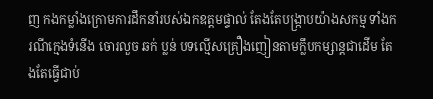ញ កងកម្លាំងក្រោមការដឹកនាំរបស់ឯកឧត្តមផ្ទាល់ តែងតែបង្ក្រាបយ៉ាងសកម្ម ទាំងករណីក្មេងទំនើង ចោរលួច ឆក់ ប្លន់ បទល្មើសគ្រឿងញៀនតាមក្លឹបកម្សាន្តជាដើម តែងតែធ្វើជាប់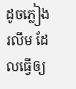ដូចភ្លៀងរលឹម ដែលធ្វើឲ្យ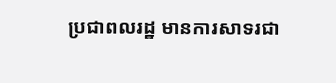ប្រជាពលរដ្ឋ មានការសាទរជា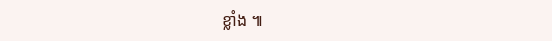ខ្លាំង ៕